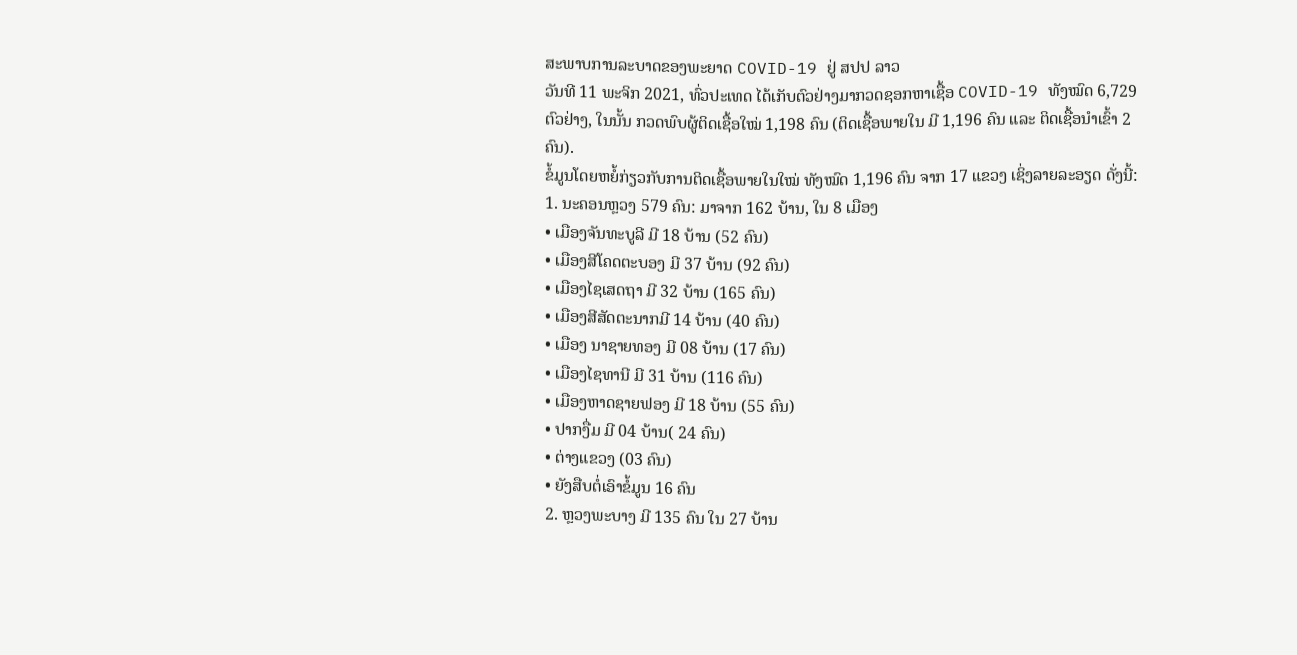ສະພາບການລະບາດຂອງພະຍາດ COVID-19 ຢູ່ ສປປ ລາວ
ວັນທີ 11 ພະຈິກ 2021, ທົ່ວປະເທດ ໄດ້ເກັບຕົວຢ່າງມາກວດຊອກຫາເຊື້ອ COVID-19 ທັງໝົດ 6,729 ຕົວຢ່າງ, ໃນນັ້ນ ກວດພົບຜູ້ຕິດເຊື້ອໃໝ່ 1,198 ຄົນ (ຕິດເຊື້ອພາຍໃນ ມີ 1,196 ຄົນ ແລະ ຕິດເຊື້ອນໍາເຂົ້າ 2 ຄົນ).
ຂໍ້ມູນໂດຍຫຍໍ້ກ່ຽວກັບການຕິດເຊື້ອພາຍໃນໃໝ່ ທັງໝົດ 1,196 ຄົນ ຈາກ 17 ແຂວງ ເຊິ່ງລາຍລະອຽດ ດັ່ງນີ້:
1. ນະຄອນຫຼວງ 579 ຄົນ: ມາຈາກ 162 ບ້ານ, ໃນ 8 ເມືອງ
• ເມືອງຈັນທະບູລີ ມີ 18 ບ້ານ (52 ຄົນ)
• ເມືອງສີໂຄດຕະບອງ ມີ 37 ບ້ານ (92 ຄົນ)
• ເມືອງໄຊເສດຖາ ມີ 32 ບ້ານ (165 ຄົນ)
• ເມືອງສີສັດຕະນາກມີ 14 ບ້ານ (40 ຄົນ)
• ເມືອງ ນາຊາຍທອງ ມີ 08 ບ້ານ (17 ຄົນ)
• ເມືອງໄຊທານີ ມີ 31 ບ້ານ (116 ຄົນ)
• ເມືອງຫາດຊາຍຟອງ ມີ 18 ບ້ານ (55 ຄົນ)
• ປາກງື່ມ ມີ 04 ບ້ານ( 24 ຄົນ)
• ຕ່າງແຂວງ (03 ຄົນ)
• ຍັງສືບຕໍ່ເອົາຂໍ້ມູນ 16 ຄົນ
2. ຫຼວງພະບາງ ມີ 135 ຄົນ ໃນ 27 ບ້ານ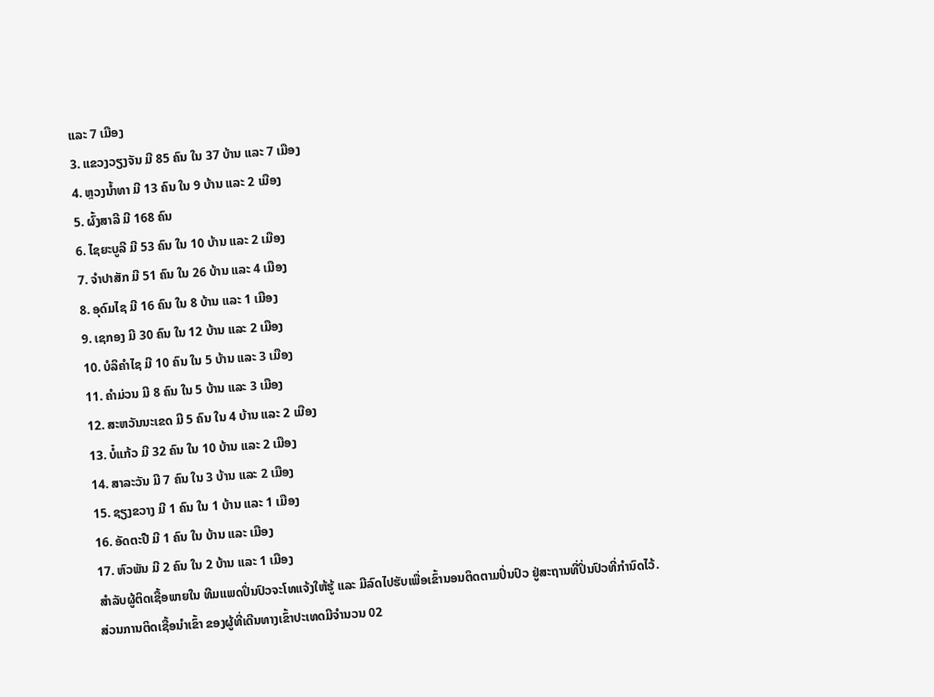ແລະ 7 ເມືອງ
3. ແຂວງວຽງຈັນ ມີ 85 ຄົນ ໃນ 37 ບ້ານ ແລະ 7 ເມືອງ
4. ຫຼວງນ້ຳທາ ມີ 13 ຄົນ ໃນ 9 ບ້ານ ແລະ 2 ເມືອງ
5. ຜົ້ງສາລີ ມີ 168 ຄົນ
6. ໄຊຍະບູລີ ມີ 53 ຄົນ ໃນ 10 ບ້ານ ແລະ 2 ເມືອງ
7. ຈຳປາສັກ ມີ 51 ຄົນ ໃນ 26 ບ້ານ ແລະ 4 ເມືອງ
8. ອຸດົມໄຊ ມີ 16 ຄົນ ໃນ 8 ບ້ານ ແລະ 1 ເມືອງ
9. ເຊກອງ ມີ 30 ຄົນ ໃນ 12 ບ້ານ ແລະ 2 ເມືອງ
10. ບໍລິຄຳໄຊ ມີ 10 ຄົນ ໃນ 5 ບ້ານ ແລະ 3 ເມືອງ
11. ຄຳມ່ວນ ມີ 8 ຄົນ ໃນ 5 ບ້ານ ແລະ 3 ເມືອງ
12. ສະຫວັນນະເຂດ ມີ 5 ຄົນ ໃນ 4 ບ້ານ ແລະ 2 ເມືອງ
13. ບໍ໋ແກ້ວ ມີ 32 ຄົນ ໃນ 10 ບ້ານ ແລະ 2 ເມືອງ
14. ສາລະວັນ ມີ 7 ຄົນ ໃນ 3 ບ້ານ ແລະ 2 ເມືອງ
15. ຊຽງຂວາງ ມີ 1 ຄົນ ໃນ 1 ບ້ານ ແລະ 1 ເມືອງ
16. ອັດຕະປື ມີ 1 ຄົນ ໃນ ບ້ານ ແລະ ເມືອງ
17. ຫົວພັນ ມີ 2 ຄົນ ໃນ 2 ບ້ານ ແລະ 1 ເມືອງ
ສໍາລັບຜູ້ຕິດເຊື້ອພາຍໃນ ທີມແພດປິ່ນປົວຈະໂທແຈ້ງໃຫ້ຮູ້ ແລະ ມີລົດໄປຮັບເພື່ອເຂົ້ານອນຕິດຕາມປິ່ນປົວ ຢູ່ສະຖານທີ່ປິ່ນປົວທີ່ກໍານົດໄວ້.
ສ່ວນການຕິດເຊື້ອນໍາເຂົ້າ ຂອງຜູ້ທີ່ເດີນທາງເຂົ້າປະເທດມີຈໍານວນ 02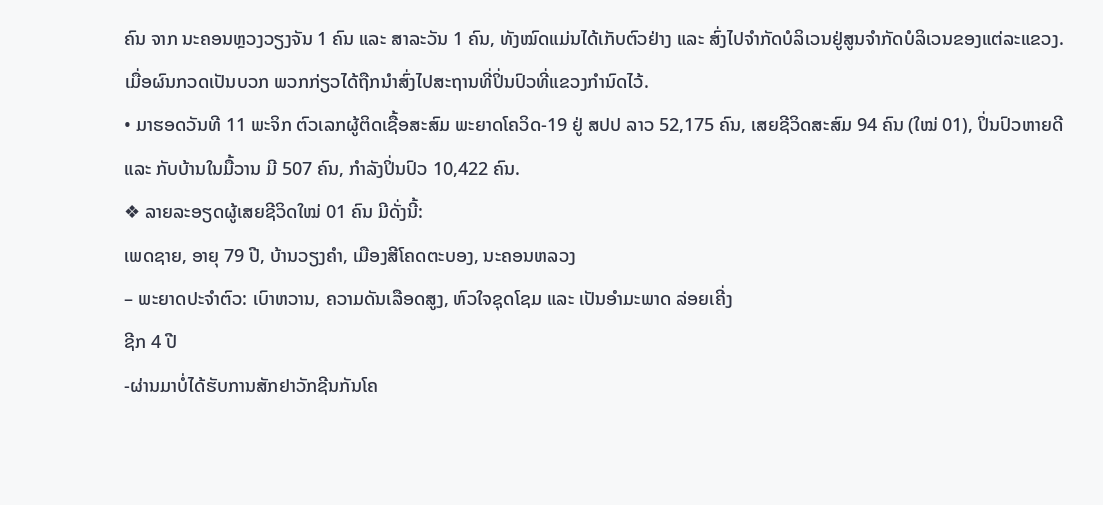ຄົນ ຈາກ ນະຄອນຫຼວງວຽງຈັນ 1 ຄົນ ແລະ ສາລະວັນ 1 ຄົນ, ທັງໝົດແມ່ນໄດ້ເກັບຕົວຢ່າງ ແລະ ສົ່ງໄປຈໍາກັດບໍລິເວນຢູ່ສູນຈໍາກັດບໍລິເວນຂອງແຕ່ລະແຂວງ. ເມື່ອຜົນກວດເປັນບວກ ພວກກ່ຽວໄດ້ຖືກນຳສົ່ງໄປສະຖານທີ່ປິ່ນປົວທີ່ແຂວງກໍານົດໄວ້.
• ມາຮອດວັນທີ 11 ພະຈິກ ຕົວເລກຜູ້ຕິດເຊື້ອສະສົມ ພະຍາດໂຄວິດ-19 ຢູ່ ສປປ ລາວ 52,175 ຄົນ, ເສຍຊີວິດສະສົມ 94 ຄົນ (ໃໝ່ 01), ປິ່ນປົວຫາຍດີ ແລະ ກັບບ້ານໃນມື້ວານ ມີ 507 ຄົນ, ກໍາລັງປິ່ນປົວ 10,422 ຄົນ.
❖ ລາຍລະອຽດຜູ້ເສຍຊີວິດໃໝ່ 01 ຄົນ ມີດັ່ງນີ້:
ເພດຊາຍ, ອາຍຸ 79 ປີ, ບ້ານວຽງຄໍາ, ເມືອງສີໂຄດຕະບອງ, ນະຄອນຫລວງ
– ພະຍາດປະຈໍາຕົວ: ເບົາຫວານ, ຄວາມດັນເລືອດສູງ, ຫົວໃຈຊຸດໂຊມ ແລະ ເປັນອໍາມະພາດ ລ່ອຍເຄີ່ງ
ຊີກ 4 ປີ
-ຜ່ານມາບໍ່ໄດ້ຮັບການສັກຢາວັກຊີນກັນໂຄ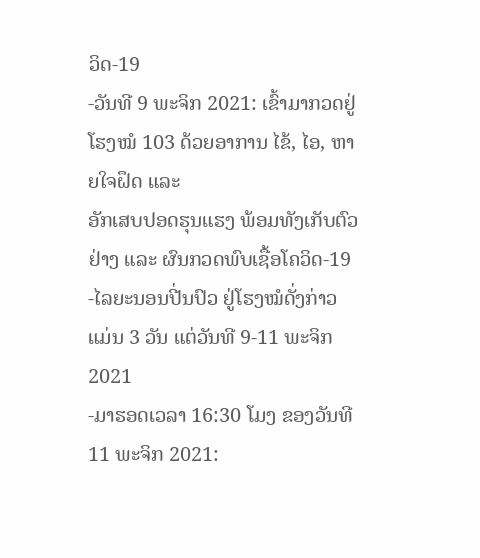ວິດ-19
-ວັນທີ 9 ພະຈິກ 2021: ເຂົ້າມາກວດຢູ່ໂຮງໝໍ 103 ດ້ວຍອາການ ໄຂ້, ໄອ, ຫາຍໃຈຝຶດ ແລະ
ອັກເສບປອດຮຸນແຮງ ພ້ອມທັງເກັບຕົວຢ່າງ ແລະ ຜົນກວດພົບເຊື້ອໂຄວິດ-19
-ໄລຍະນອນປີ່ນປົວ ຢູ່ໂຮງໝໍດັ່ງກ່າວ ແມ່ນ 3 ວັນ ແຕ່ວັນທີ 9-11 ພະຈິກ 2021
-ມາຮອດເວລາ 16:30 ໂມງ ຂອງວັນທີ 11 ພະຈິກ 2021: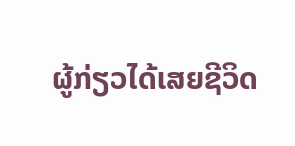ຜູ້ກ່ຽວໄດ້ເສຍຊີວິດ